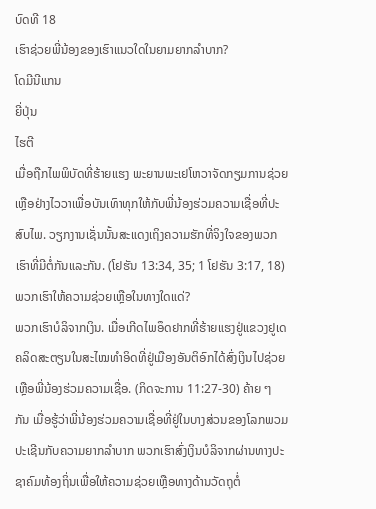ບົດທີ 18
ເຮົາຊ່ວຍພີ່ນ້ອງຂອງເຮົາແນວໃດໃນຍາມຍາກລຳບາກ?
ໂດມີນີແກນ
ຍີ່ປຸ່ນ
ໄຮຕີ
ເມື່ອຖືກໄພພິບັດທີ່ຮ້າຍແຮງ ພະຍານພະເຢໂຫວາຈັດກຽມການຊ່ວຍເຫຼືອຢ່າງໄວວາເພື່ອບັນເທົາທຸກໃຫ້ກັບພີ່ນ້ອງຮ່ວມຄວາມເຊື່ອທີ່ປະສົບໄພ. ວຽກງານເຊັ່ນນັ້ນສະແດງເຖິງຄວາມຮັກທີ່ຈິງໃຈຂອງພວກເຮົາທີ່ມີຕໍ່ກັນແລະກັນ. (ໂຢຮັນ 13:34, 35; 1 ໂຢຮັນ 3:17, 18) ພວກເຮົາໃຫ້ຄວາມຊ່ວຍເຫຼືອໃນທາງໃດແດ່?
ພວກເຮົາບໍລິຈາກເງິນ. ເມື່ອເກີດໄພອຶດຢາກທີ່ຮ້າຍແຮງຢູ່ແຂວງຢູເດ ຄລິດສະຕຽນໃນສະໄໝທຳອິດທີ່ຢູ່ເມືອງອັນຕິອົກໄດ້ສົ່ງເງິນໄປຊ່ວຍເຫຼືອພີ່ນ້ອງຮ່ວມຄວາມເຊື່ອ. (ກິດຈະການ 11:27-30) ຄ້າຍ ໆ ກັນ ເມື່ອຮູ້ວ່າພີ່ນ້ອງຮ່ວມຄວາມເຊື່ອທີ່ຢູ່ໃນບາງສ່ວນຂອງໂລກພວມປະເຊີນກັບຄວາມຍາກລຳບາກ ພວກເຮົາສົ່ງເງິນບໍລິຈາກຜ່ານທາງປະຊາຄົມທ້ອງຖິ່ນເພື່ອໃຫ້ຄວາມຊ່ວຍເຫຼືອທາງດ້ານວັດຖຸຕໍ່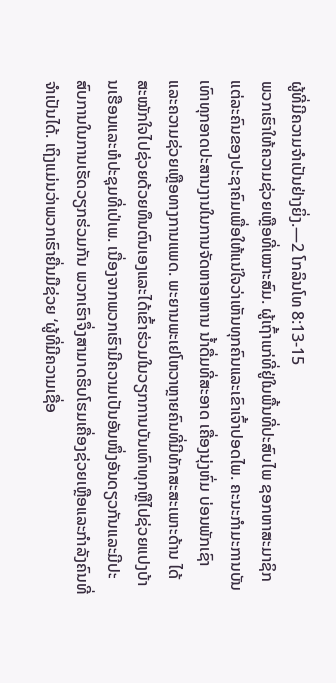ຜູ້ທີ່ມີຄວາມຈຳເປັນຢ່າງຍິ່ງ.—2 ໂກລິນໂທ 8:13-15
ພວກເຮົາໃຫ້ຄວາມຊ່ວຍເຫຼືອທີ່ເໝາະສົມ. ຜູ້ເຖົ້າແກ່ທີ່ຢູ່ໃນພື້ນທີ່ປະສົບໄພ ຊອກຫາສະມາຊິກແຕ່ລະຄົນຂອງປະຊາຄົມເພື່ອໃຫ້ແນ່ໃຈວ່າເຫັນທຸກຄົນແລະເຂົາເຈົ້າປອດໄພ. ຄະນະກຳມະການບັນເທົາທຸກອາດປະສານງານໃນການຈັດຫາອາຫານ ນ້ຳດື່ມທີ່ສະອາດ ເຄື່ອງນຸ່ງຫົ່ມ ບ່ອນພັກເຊົາ ແລະຄວາມຊ່ວຍເຫຼືອທາງການແພດ. ພະຍານພະເຢໂຫວາຫຼາຍຄົນທີ່ມີທັກສະສະເພາະດ້ານ ໄດ້ສະໝັກໃຈໄປຊ່ວຍດ້ວຍທຶນຕົນເອງແລະໄດ້ເຂົ້າຮ່ວມໃນວຽກການບັນເທົາທຸກຫຼືໄປຊ່ວຍແປງບ້ານເຮືອນແລະຫໍປະຊຸມທີ່ເປ່ເພ. ເນື່ອງຈາກພວກເຮົາມີຄວາມເປັນອັນໜຶ່ງອັນດຽວກັນແລະມີປະສົບການໃນການເຮັດວຽກຮ່ວມກັນ ພວກເຮົາຈຶ່ງສາມາດຮິບໂຮມເຄື່ອງຊ່ວຍເຫຼືອແລະກຳລັງຄົນທີ່ຈຳເປັນໄດ້. ເຖິງແມ່ນວ່າພວກເຮົາຍື່ນມືຊ່ວຍ ‘ຜູ້ທີ່ມີຄວາມເຊື່ອ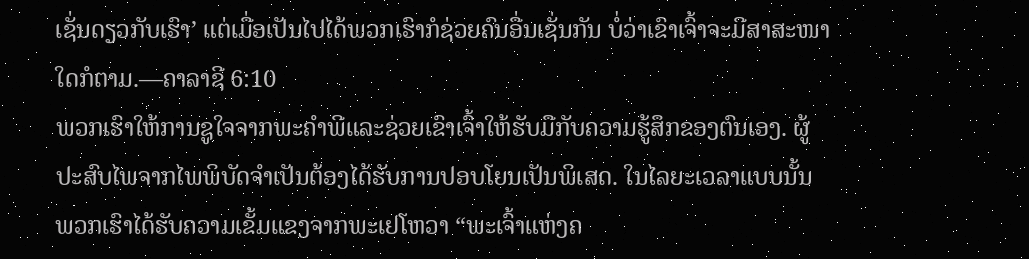ເຊັ່ນດຽວກັບເຮົາ’ ແຕ່ເມື່ອເປັນໄປໄດ້ພວກເຮົາກໍຊ່ວຍຄົນອື່ນເຊັ່ນກັນ ບໍ່ວ່າເຂົາເຈົ້າຈະມີສາສະໜາໃດກໍຕາມ.—ຄາລາຊີ 6:10
ພວກເຮົາໃຫ້ການຊູໃຈຈາກພະຄຳພີແລະຊ່ວຍເຂົາເຈົ້າໃຫ້ຮັບມືກັບຄວາມຮູ້ສຶກຂອງຕົນເອງ. ຜູ້ປະສົບໄພຈາກໄພພິບັດຈຳເປັນຕ້ອງໄດ້ຮັບການປອບໂຍນເປັນພິເສດ. ໃນໄລຍະເວລາແບບນັ້ນ ພວກເຮົາໄດ້ຮັບຄວາມເຂັ້ມແຂງຈາກພະເຢໂຫວາ “ພະເຈົ້າແຫ່ງຄ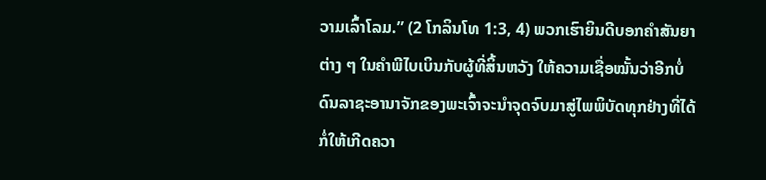ວາມເລົ້າໂລມ.” (2 ໂກລິນໂທ 1:3, 4) ພວກເຮົາຍິນດີບອກຄຳສັນຍາຕ່າງ ໆ ໃນຄຳພີໄບເບິນກັບຜູ້ທີ່ສິ້ນຫວັງ ໃຫ້ຄວາມເຊື່ອໝັ້ນວ່າອີກບໍ່ດົນລາຊະອານາຈັກຂອງພະເຈົ້າຈະນຳຈຸດຈົບມາສູ່ໄພພິບັດທຸກຢ່າງທີ່ໄດ້ກໍ່ໃຫ້ເກີດຄວາ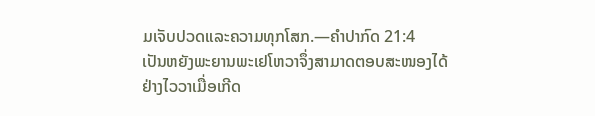ມເຈັບປວດແລະຄວາມທຸກໂສກ.—ຄຳປາກົດ 21:4
ເປັນຫຍັງພະຍານພະເຢໂຫວາຈຶ່ງສາມາດຕອບສະໜອງໄດ້ຢ່າງໄວວາເມື່ອເກີດ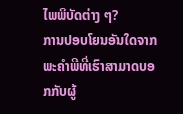ໄພພິບັດຕ່າງ ໆ?
ການປອບໂຍນອັນໃດຈາກພະຄຳພີທີ່ເຮົາສາມາດບອກກັບຜູ້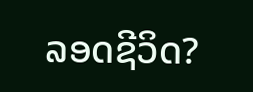ລອດຊີວິດ?